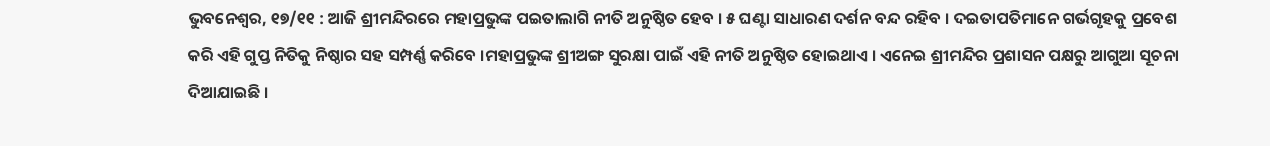ଭୁବନେଶ୍ୱର, ୧୭/୧୧ : ଆଜି ଶ୍ରୀମନ୍ଦିରରେ ମହାପ୍ରଭୁଙ୍କ ପଇତାଲାଗି ନୀତି ଅନୁଷ୍ଠିତ ହେବ । ୫ ଘଣ୍ଟା ସାଧାରଣ ଦର୍ଶନ ବନ୍ଦ ରହିବ । ଦଇତାପତିମାନେ ଗର୍ଭଗୃହକୁ ପ୍ରବେଶ କରି ଏହି ଗୁପ୍ତ ନିତିକୁ ନିଷ୍ଠାର ସହ ସମ୍ପର୍ଣ୍ଣ କରିବେ ।ମହାପ୍ରଭୁଙ୍କ ଶ୍ରୀଅଙ୍ଗ ସୁରକ୍ଷା ପାଇଁ ଏହି ନୀତି ଅନୁଷ୍ଠିତ ହୋଇଥାଏ । ଏନେଇ ଶ୍ରୀମନ୍ଦିର ପ୍ରଶାସନ ପକ୍ଷରୁ ଆଗୁଆ ସୂଚନା ଦିଆଯାଇଛି ।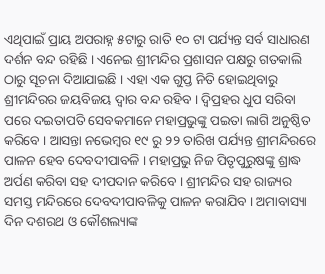ଏଥିପାଇଁ ପ୍ରାୟ ଅପରାହ୍ନ ୫ଟାରୁ ରାତି ୧୦ ଟା ପର୍ଯ୍ୟନ୍ତ ସର୍ବ ସାଧାରଣ ଦର୍ଶନ ବନ୍ଦ ରହିଛି । ଏନେଇ ଶ୍ରୀମନ୍ଦିର ପ୍ରଶାସନ ପକ୍ଷରୁ ଗତକାଲି ଠାରୁ ସୂଚନା ଦିଆଯାଇଛି । ଏହା ଏକ ଗୁପ୍ତ ନିତି ହୋଇଥିବାରୁ ଶ୍ରୀମନ୍ଦିରର ଜୟବିଜୟ ଦ୍ୱାର ବନ୍ଦ ରହିବ । ଦ୍ୱିପ୍ରହର ଧୁପ ସରିବା ପରେ ଦଇତାପତି ସେବକମାନେ ମହାପ୍ରଭୁଙ୍କୁ ପଇତା ଲାଗି ଅନୁଷ୍ଠିତ କରିବେ । ଆସନ୍ତା ନଭେମ୍ବର ୧୯ ରୁ ୨୨ ତାରିଖ ପର୍ଯ୍ୟନ୍ତ ଶ୍ରୀମନ୍ଦିରରେ ପାଳନ ହେବ ଦେବଦୀପାବଳି । ମହାପ୍ରଭୁ ନିଜ ପିତୃପୁରୁଷଙ୍କୁ ଶ୍ରାଦ୍ଧ ଅର୍ପଣ କରିବା ସହ ଦୀପଦାନ କରିବେ । ଶ୍ରୀମନ୍ଦିର ସହ ରାଜ୍ୟର ସମସ୍ତ ମନ୍ଦିରରେ ଦେବଦୀପାବଳିକୁ ପାଳନ କରାଯିବ । ଅମାବାସ୍ୟା ଦିନ ଦଶରଥ ଓ କୌଶଲ୍ୟାଙ୍କ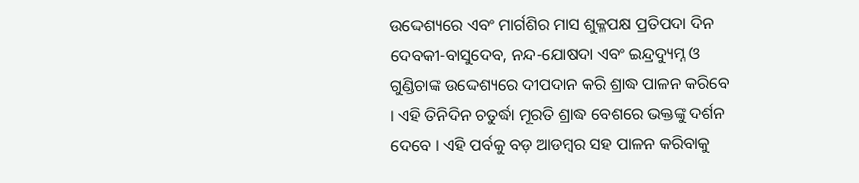ଉଦ୍ଦେଶ୍ୟରେ ଏବଂ ମାର୍ଗଶିର ମାସ ଶୁକ୍ଳପକ୍ଷ ପ୍ରତିପଦା ଦିନ ଦେବକୀ-ବାସୁଦେବ, ନନ୍ଦ-ଯୋଷଦା ଏବଂ ଇନ୍ଦ୍ରଦ୍ୟୁମ୍ନ ଓ ଗୁଣ୍ଡିଚାଙ୍କ ଉଦ୍ଦେଶ୍ୟରେ ଦୀପଦାନ କରି ଶ୍ରାଦ୍ଧ ପାଳନ କରିବେ । ଏହି ତିନିଦିନ ଚତୁର୍ଦ୍ଧା ମୂରତି ଶ୍ରାଦ୍ଧ ବେଶରେ ଭକ୍ତଙ୍କୁ ଦର୍ଶନ ଦେବେ । ଏହି ପର୍ବକୁ ବଡ଼ ଆଡମ୍ବର ସହ ପାଳନ କରିବାକୁ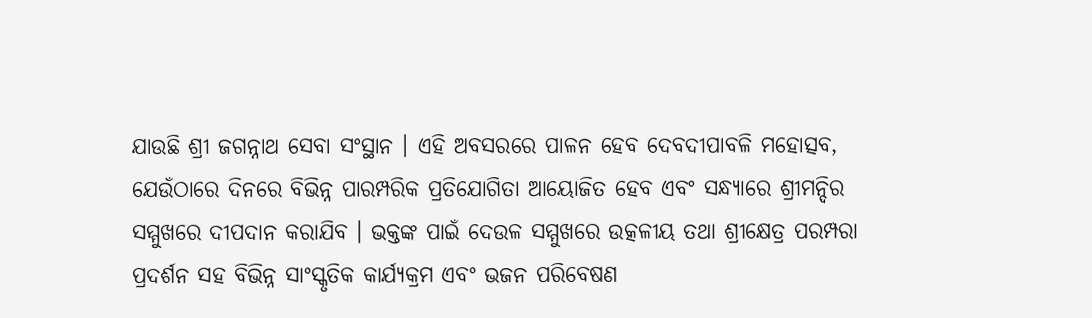ଯାଉଛି ଶ୍ରୀ ଜଗନ୍ନାଥ ସେବା ସଂସ୍ଥାନ । ଏହି ଅବସରରେ ପାଳନ ହେବ ଦେବଦୀପାବଳି ମହୋତ୍ସବ, ଯେଉଁଠାରେ ଦିନରେ ବିଭିନ୍ନ ପାରମ୍ପରିକ ପ୍ରତିଯୋଗିତା ଆୟୋଜିତ ହେବ ଏବଂ ସନ୍ଧ୍ୟାରେ ଶ୍ରୀମନ୍ଦିର ସମ୍ମୁଖରେ ଦୀପଦାନ କରାଯିବ । ଭକ୍ତଙ୍କ ପାଇଁ ଦେଉଳ ସମ୍ମୁଖରେ ଉତ୍କଳୀୟ ତଥା ଶ୍ରୀକ୍ଷେତ୍ର ପରମ୍ପରା ପ୍ରଦର୍ଶନ ସହ ବିଭିନ୍ନ ସାଂସ୍କୃତିକ କାର୍ଯ୍ୟକ୍ରମ ଏବଂ ଭଜନ ପରିବେଷଣ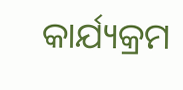କାର୍ଯ୍ୟକ୍ରମ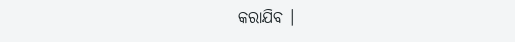କରାଯିବ ।